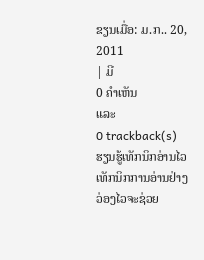ຂຽນເມື່ອ: ມ.ກ.. 20, 2011
| ມີ
0 ຄຳເຫັນ
ແລະ
0 trackback(s)
ຮຽນຮູ້ເທັກນິກອ່ານໄວ
ເທັກນິກການອ່ານຢ່າງວ່ອງໄວຈະຊ່ວຍ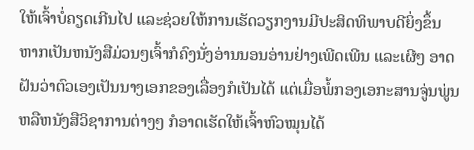ໃຫ້ເຈົ້າບໍ່ຄຽດເກີນໄປ ແລະຊ່ວຍໃຫ້ການເຮັດວຽກງານມີປະສິດທິພາບດີຍິ່ງຂຶ້ນ
ຫາກເປັນຫນັງສືມ່ວນໆເຈົ້າກໍຄົງນັ່ງອ່ານນອນອ່ານຢ່າງເພີດເພີນ ແລະເຜີໆ ອາດຝັນວ່າຕົວເອງເປັນນາງເອກຂອງເລື່ອງກໍເປັນໄດ້ ແຕ່ເມື່ອພໍ້ກອງເອກະສານຈູ່ນພູ່ນຫລືຫນັງສືວິຊາການຕ່າງໆ ກໍອາດເຮັດໃຫ້ເຈົ້າຫົວໝຸນໄດ້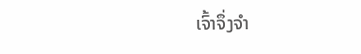ເຈົ້າຈຶ່ງຈຳ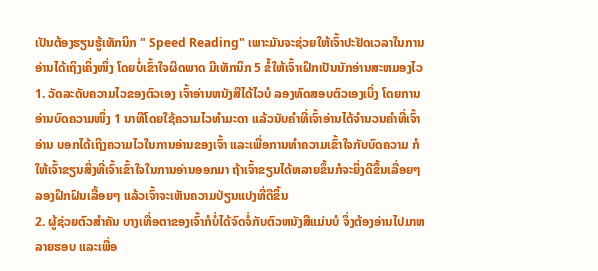ເປັນຕ້ອງຮຽນຮູ້ເທັກນິກ " Speed Reading" ເພາະມັນຈະຊ່ວຍໃຫ້ເຈົ້າປະຢັດເວລາໃນການອ່ານໄດ້ເຖິງເຄິ່ງໜຶ່ງ ໂດຍບໍ່ເຂົ້າໃຈຜິດພາດ ມີເທັກນິກ 5 ຂໍ້ໃຫ້ເຈົ້າເຝິກເປັນນັກອ່ານສະຫມອງໄວ
1. ວັດລະດັບຄວາມໄວຂອງຕົວເອງ ເຈົ້າອ່ານຫນັງສືໄດ້ໄວບໍ ລອງທົດສອບຕົວເອງເບິ່ງ ໂດຍການອ່ານບົດຄວາມໜຶ່ງ 1 ນາທີໂດຍໃຊ້ຄວາມໄວທຳມະດາ ແລ້ວນັບຄຳທີ່ເຈົ້າອ່ານໄດ້ຈຳນວນຄຳທີ່ເຈົ້າອ່ານ ບອກໄດ້ເຖິງຄວາມໄວໃນການອ່ານຂອງເຈົ້າ ແລະເພື່ອການທຳຄວາມເຂົ້າໃຈກັບບົດຄວາມ ກໍໃຫ້ເຈົ້າຂຽນສິ່ງທີ່ເຈົ້າເຂົ້າໃຈໃນການອ່ານອອກມາ ຖ້າເຈົ້າຂຽນໄດ້ຫລາຍຂຶ້ນກໍຈະຍິ່ງດີຂຶ້ນເລື່ອຍໆ ລອງຝຶກຝົນເລື້ອຍໆ ແລ້ວເຈົ້າຈະເຫັນຄວາມປ່ຽນແປງທີ່ດີຂຶ້ນ
2. ຜູ້ຊ່ວຍຕົວສຳຄັນ ບາງເທື່ອຕາຂອງເຈົ້າກໍບໍ່ໄດ້ຈົດຈໍ່ກັບຕົວຫນັງສືແມ່ນບໍ ຈຶ່ງຕ້ອງອ່ານໄປມາຫລາຍຮອບ ແລະເພື່ອ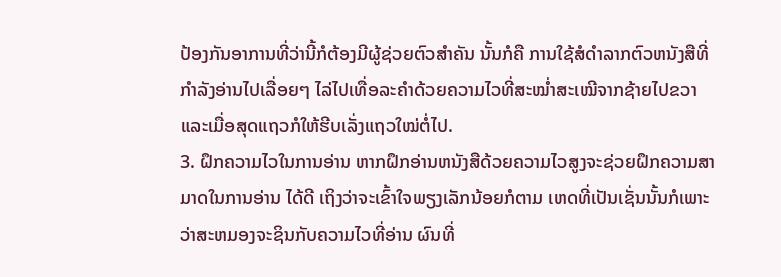ປ້ອງກັນອາການທີ່ວ່ານີ້ກໍຕ້ອງມີຜູ້ຊ່ວຍຕົວສຳຄັນ ນັ້ນກໍຄື ການໃຊ້ສໍດຳລາກຕົວຫນັງສືທີ່ກຳລັງອ່ານໄປເລື່ອຍໆ ໄລ່ໄປເທື່ອລະຄຳດ້ວຍຄວາມໄວທີ່ສະໝ່ຳສະເໝີຈາກຊ້າຍໄປຂວາ ແລະເມື່ອສຸດແຖວກໍໃຫ້ຮີບເລັ່ງແຖວໃໝ່ຕໍ່ໄປ.
3. ຝຶກຄວາມໄວໃນການອ່ານ ຫາກຝຶກອ່ານຫນັງສືດ້ວຍຄວາມໄວສູງຈະຊ່ວຍຝຶກຄວາມສາມາດໃນການອ່ານ ໄດ້ດີ ເຖິງວ່າຈະເຂົ້າໃຈພຽງເລັກນ້ອຍກໍຕາມ ເຫດທີ່ເປັນເຊັ່ນນັ້ນກໍເພາະວ່າສະຫມອງຈະຊິນກັບຄວາມໄວທີ່ອ່ານ ຜົນທີ່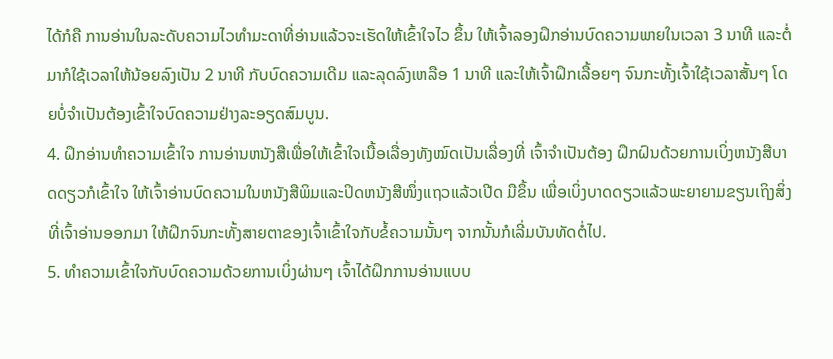ໄດ້ກໍຄື ການອ່ານໃນລະດັບຄວາມໄວທຳມະດາທີ່ອ່ານແລ້ວຈະເຮັດໃຫ້ເຂົ້າໃຈໄວ ຂຶ້ນ ໃຫ້ເຈົ້າລອງຝຶກອ່ານບົດຄວາມພາຍໃນເວລາ 3 ນາທີ ແລະຕໍ່ມາກໍໃຊ້ເວລາໃຫ້ນ້ອຍລົງເປັນ 2 ນາທີ ກັບບົດຄວາມເດີມ ແລະລຸດລົງເຫລືອ 1 ນາທີ ແລະໃຫ້ເຈົ້າຝຶກເລື້ອຍໆ ຈົນກະທັ້ງເຈົ້າໃຊ້ເວລາສັ້ນໆ ໂດຍບໍ່ຈຳເປັນຕ້ອງເຂົ້າໃຈບົດຄວາມຢ່າງລະອຽດສົມບູນ.
4. ຝຶກອ່ານທຳຄວາມເຂົ້າໃຈ ການອ່ານຫນັງສືເພື່ອໃຫ້ເຂົ້າໃຈເນື້ອເລື່ອງທັງໝົດເປັນເລື່ອງທີ່ ເຈົ້າຈຳເປັນຕ້ອງ ຝຶກຝົນດ້ວຍການເບິ່ງຫນັງສືບາດດຽວກໍເຂົ້າໃຈ ໃຫ້ເຈົ້າອ່ານບົດຄວາມໃນຫນັງສືພິມແລະປິດຫນັງສືໜຶ່ງແຖວແລ້ວເປີດ ມືຂຶ້ນ ເພື່ອເບິ່ງບາດດຽວແລ້ວພະຍາຍາມຂຽນເຖິງສິ່ງທີ່ເຈົ້າອ່ານອອກມາ ໃຫ້ຝຶກຈົນກະທັ້ງສາຍຕາຂອງເຈົ້າເຂົ້າໃຈກັບຂໍ້ຄວາມນັ້ນໆ ຈາກນັ້ນກໍເລີ່ມບັນທັດຕໍ່ໄປ.
5. ທຳຄວາມເຂົ້າໃຈກັບບົດຄວາມດ້ວຍການເບິ່ງຜ່ານໆ ເຈົ້າໄດ້ຝຶກການອ່ານແບບ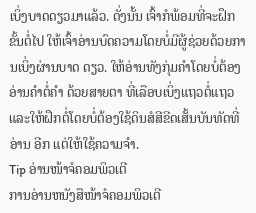ເບິ່ງບາດດຽວມາແລ້ວ. ດັ່ງນັ້ນ ເຈົ້າກໍພ້ອມທີ່ຈະຝຶກຂັ້ນຕໍ່ໄປ ໃຫ້ເຈົ້າອ່ານບົດຄວາມໂດຍບໍ່ມີຜູ້ຊ່ວຍດ້ວຍການເບິ່ງຜ່ານບາດ ດຽວ. ໃຫ້ອ່ານທັງກຸ່ມຄຳໂດຍບໍ່ຕ້ອງອ່ານຄຳຕໍ່ຄຳ ດ້ວຍສາຍຕາ ທີ່ເລືອບເບິ່ງແຖວຕໍ່ແຖວ ແລະໃຫ້ຝຶກຕໍ່ໂດຍບໍ່ຕ້ອງໃຊ້ດິນສໍສີຂີດເສັ້ນບັນທັດທີ່ອ່ານ ອີກ ແຕ່ໃຫ້ໃຊ້ຄວາມຈຳ.
Tip ອ່ານໜ້າຈໍຄອມພິວເຕີ
ການອ່ານຫນັງສືໜ້າຈໍຄອມພິວເຕີ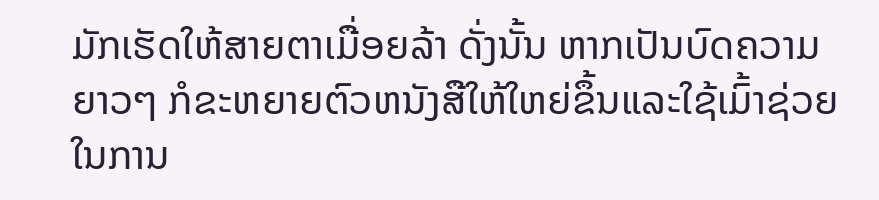ມັກເຮັດໃຫ້ສາຍຕາເມື່ອຍລ້າ ດັ່ງນັ້ນ ຫາກເປັນບົດຄວາມຍາວໆ ກໍຂະຫຍາຍຕົວຫນັງສືໃຫ້ໃຫຍ່ຂຶ້ນແລະໃຊ້ເມົ້າຊ່ວຍໃນການ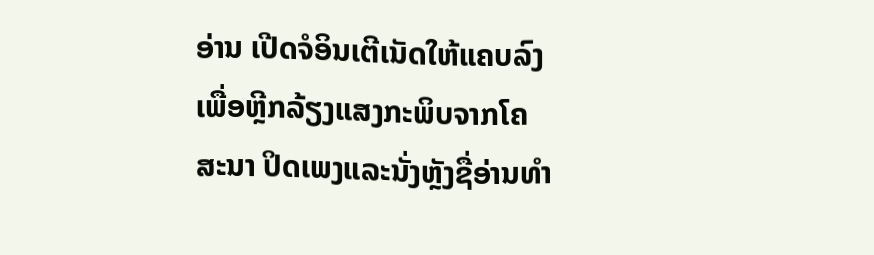ອ່ານ ເປີດຈໍອິນເຕີເນັດໃຫ້ແຄບລົງເພື່ອຫຼີກລ້ຽງແສງກະພິບຈາກໂຄສະນາ ປິດເພງແລະນັ່ງຫຼັງຊື່ອ່ານທຳ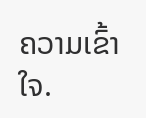ຄວາມເຂົ້າໃຈ.